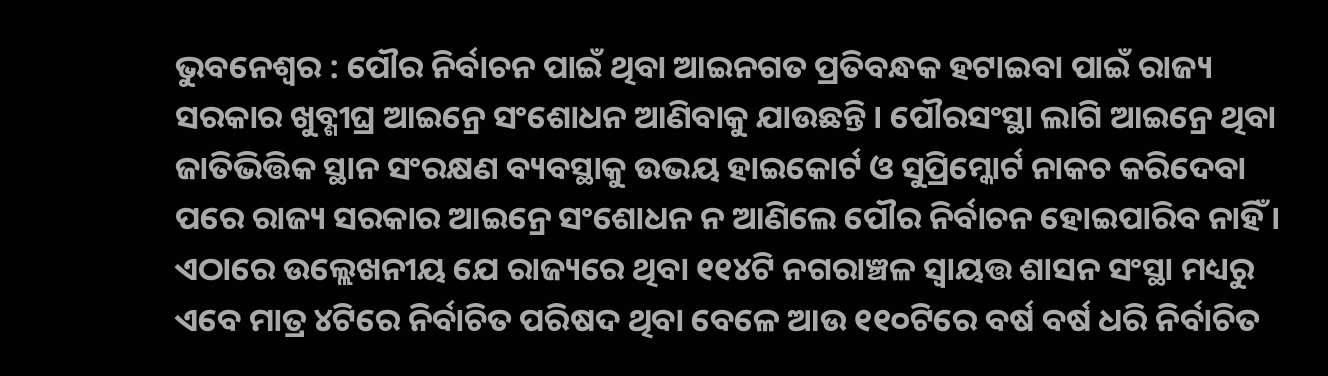ଭୁବନେଶ୍ୱର : ପୌର ନିର୍ବାଚନ ପାଇଁ ଥିବା ଆଇନଗତ ପ୍ରତିବନ୍ଧକ ହଟାଇବା ପାଇଁ ରାଜ୍ୟ ସରକାର ଖୁବ୍ଶୀଘ୍ର ଆଇନ୍ରେ ସଂଶୋଧନ ଆଣିବାକୁ ଯାଉଛନ୍ତି । ପୌରସଂସ୍ଥା ଲାଗି ଆଇନ୍ରେ ଥିବା ଜାତିଭିତ୍ତିକ ସ୍ଥାନ ସଂରକ୍ଷଣ ବ୍ୟବସ୍ଥାକୁ ଉଭୟ ହାଇକୋର୍ଟ ଓ ସୁପ୍ରିମ୍କୋର୍ଟ ନାକଚ କରିଦେବା ପରେ ରାଜ୍ୟ ସରକାର ଆଇନ୍ରେ ସଂଶୋଧନ ନ ଆଣିଲେ ପୌର ନିର୍ବାଚନ ହୋଇପାରିବ ନାହିଁ ।
ଏଠାରେ ଉଲ୍ଲେଖନୀୟ ଯେ ରାଜ୍ୟରେ ଥିବା ୧୧୪ଟି ନଗରାଞ୍ଚଳ ସ୍ୱାୟତ୍ତ ଶାସନ ସଂସ୍ଥା ମଧ୍ୟରୁ ଏବେ ମାତ୍ର ୪ଟିରେ ନିର୍ବାଚିତ ପରିଷଦ ଥିବା ବେଳେ ଆଉ ୧୧୦ଟିରେ ବର୍ଷ ବର୍ଷ ଧରି ନିର୍ବାଚିତ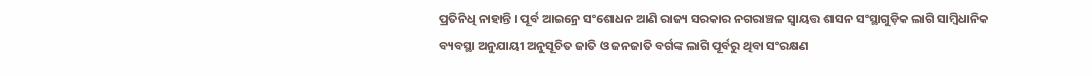ପ୍ରତିନିଧି ନାହାନ୍ତି । ପୂର୍ବ ଆଇନ୍ରେ ସଂଶୋଧନ ଆଣି ରାଜ୍ୟ ସରକାର ନଗରାଞ୍ଚଳ ସ୍ୱାୟତ୍ତ ଶାସନ ସଂସ୍ଥାଗୁଡ଼ିକ ଲାଗି ସାମ୍ବିଧାନିକ ବ୍ୟବସ୍ଥା ଅନୁଯାୟୀ ଅନୁସୂଚିତ ଜାତି ଓ ଜନଜାତି ବର୍ଗଙ୍କ ଲାଗି ପୂର୍ବରୁ ଥିବା ସଂରକ୍ଷଣ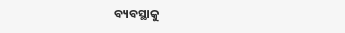ବ୍ୟବସ୍ଥାକୁ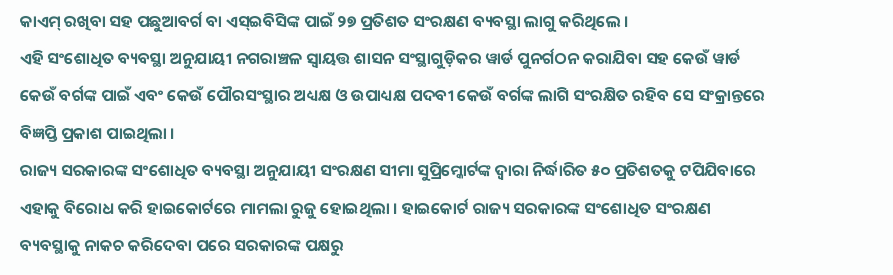କାଏମ୍ ରଖିବା ସହ ପଛୁଆବର୍ଗ ବା ଏସ୍ଇବିସିଙ୍କ ପାଇଁ ୨୭ ପ୍ରତିଶତ ସଂରକ୍ଷଣ ବ୍ୟବସ୍ଥା ଲାଗୁ କରିଥିଲେ ।
ଏହି ସଂଶୋଧିତ ବ୍ୟବସ୍ଥା ଅନୁଯାୟୀ ନଗରାଞ୍ଚଳ ସ୍ୱାୟତ୍ତ ଶାସନ ସଂସ୍ଥାଗୁଡ଼ିକର ୱାର୍ଡ ପୁନର୍ଗଠନ କରାଯିବା ସହ କେଉଁ ୱାର୍ଡ କେଉଁ ବର୍ଗଙ୍କ ପାଇଁ ଏବଂ କେଉଁ ପୌରସଂସ୍ଥାର ଅଧ୍ୟକ୍ଷ ଓ ଉପାଧ୍ୟକ୍ଷ ପଦବୀ କେଉଁ ବର୍ଗଙ୍କ ଲାଗି ସଂରକ୍ଷିତ ରହିବ ସେ ସଂକ୍ରାନ୍ତରେ ବିଜ୍ଞପ୍ତି ପ୍ରକାଶ ପାଇଥିଲା ।
ରାଜ୍ୟ ସରକାରଙ୍କ ସଂଶୋଧିତ ବ୍ୟବସ୍ଥା ଅନୁଯାୟୀ ସଂରକ୍ଷଣ ସୀମା ସୁପ୍ରିମ୍କୋର୍ଟଙ୍କ ଦ୍ୱାରା ନିର୍ଦ୍ଧାରିତ ୫୦ ପ୍ରତିଶତକୁ ଟପିଯିବାରେ ଏହାକୁ ବିରୋଧ କରି ହାଇକୋର୍ଟରେ ମାମଲା ରୁଜୁ ହୋଇଥିଲା । ହାଇକୋର୍ଟ ରାଜ୍ୟ ସରକାରଙ୍କ ସଂଶୋଧିତ ସଂରକ୍ଷଣ ବ୍ୟବସ୍ଥାକୁ ନାକଚ କରିଦେବା ପରେ ସରକାରଙ୍କ ପକ୍ଷରୁ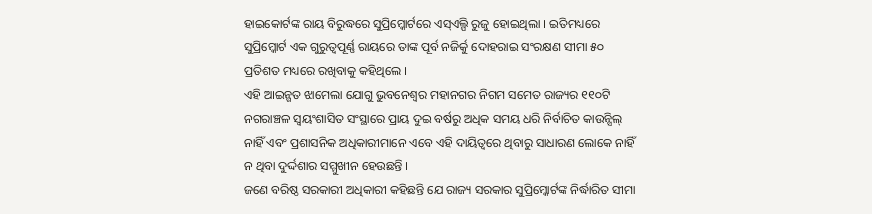ହାଇକୋର୍ଟଙ୍କ ରାୟ ବିରୁଦ୍ଧରେ ସୁପ୍ରିମ୍କୋର୍ଟରେ ଏସ୍ଏଲ୍ପି ରୁଜୁ ହୋଇଥିଲା । ଇତିମଧ୍ୟରେ ସୁପ୍ରିମ୍କୋର୍ଟ ଏକ ଗୁରୁତ୍ୱପୂର୍ଣ୍ଣ ରାୟରେ ତାଙ୍କ ପୂର୍ବ ନଜିର୍କୁ ଦୋହରାଇ ସଂରକ୍ଷଣ ସୀମା ୫୦ ପ୍ରତିଶତ ମଧ୍ୟରେ ରଖିବାକୁ କହିଥିଲେ ।
ଏହି ଆଇନ୍ଗତ ଝାମେଲା ଯୋଗୁ ଭୁବନେଶ୍ୱର ମହାନଗର ନିଗମ ସମେତ ରାଜ୍ୟର ୧୧୦ଟି ନଗରାଞ୍ଚଳ ସ୍ୱୟଂଶାସିତ ସଂସ୍ଥାରେ ପ୍ରାୟ ଦୁଇ ବର୍ଷରୁ ଅଧିକ ସମୟ ଧରି ନିର୍ବାଚିତ କାଉନ୍ସିଲ୍ ନାହିଁ ଏବଂ ପ୍ରଶାସନିକ ଅଧିକାରୀମାନେ ଏବେ ଏହି ଦାୟିତ୍ୱରେ ଥିବାରୁ ସାଧାରଣ ଲୋକେ ନାହିଁ ନ ଥିବା ଦୁର୍ଦ୍ଦଶାର ସମ୍ମୁଖୀନ ହେଉଛନ୍ତି ।
ଜଣେ ବରିଷ୍ଠ ସରକାରୀ ଅଧିକାରୀ କହିଛନ୍ତି ଯେ ରାଜ୍ୟ ସରକାର ସୁପ୍ରିମ୍କୋର୍ଟଙ୍କ ନିର୍ଦ୍ଧାରିତ ସୀମା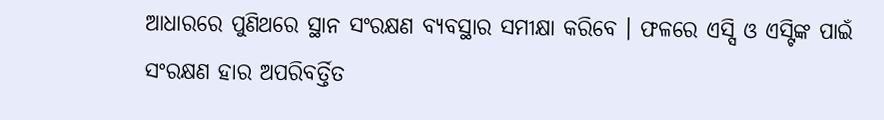ଆଧାରରେ ପୁଣିଥରେ ସ୍ଥାନ ସଂରକ୍ଷଣ ବ୍ୟବସ୍ଥାର ସମୀକ୍ଷା କରିବେ । ଫଳରେ ଏସ୍ସି ଓ ଏସ୍ଟିଙ୍କ ପାଇଁ ସଂରକ୍ଷଣ ହାର ଅପରିବର୍ତ୍ତିତ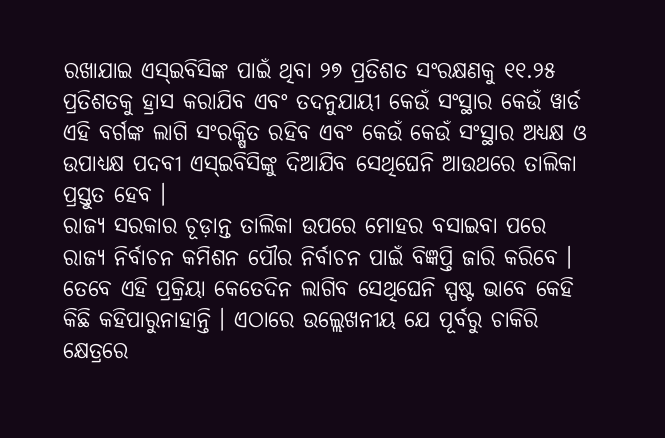ରଖାଯାଇ ଏସ୍ଇବିସିଙ୍କ ପାଇଁ ଥିବା ୨୭ ପ୍ରତିଶତ ସଂରକ୍ଷଣକୁ ୧୧.୨୫ ପ୍ରତିଶତକୁ ହ୍ରାସ କରାଯିବ ଏବଂ ତଦନୁଯାୟୀ କେଉଁ ସଂସ୍ଥାର କେଉଁ ୱାର୍ଡ ଏହି ବର୍ଗଙ୍କ ଲାଗି ସଂରକ୍ଷିତ ରହିବ ଏବଂ କେଉଁ କେଉଁ ସଂସ୍ଥାର ଅଧ୍ୟକ୍ଷ ଓ ଉପାଧ୍ୟକ୍ଷ ପଦବୀ ଏସ୍ଇବିସିଙ୍କୁ ଦିଆଯିବ ସେଥିଘେନି ଆଉଥରେ ତାଲିକା ପ୍ରସ୍ତୁତ ହେବ ।
ରାଜ୍ୟ ସରକାର ଚୂଡ଼ାନ୍ତ ତାଲିକା ଉପରେ ମୋହର ବସାଇବା ପରେ ରାଜ୍ୟ ନିର୍ବାଚନ କମିଶନ ପୌର ନିର୍ବାଚନ ପାଇଁ ବିଜ୍ଞପ୍ତି ଜାରି କରିବେ । ତେବେ ଏହି ପ୍ରକ୍ରିୟା କେତେଦିନ ଲାଗିବ ସେଥିଘେନି ସ୍ପଷ୍ଟ ଭାବେ କେହି କିଛି କହିପାରୁନାହାନ୍ତି । ଏଠାରେ ଉଲ୍ଲେଖନୀୟ ଯେ ପୂର୍ବରୁ ଚାକିରି କ୍ଷେତ୍ରରେ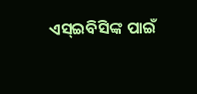ଏସ୍ଇବିସିଙ୍କ ପାଇଁ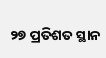୨୭ ପ୍ରତିଶତ ସ୍ଥାନ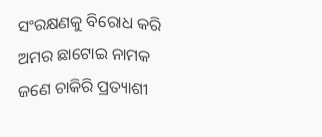ସଂରକ୍ଷଣକୁ ବିରୋଧ କରି ଅମର ଛାଟୋଇ ନାମକ ଜଣେ ଚାକିରି ପ୍ରତ୍ୟାଶୀ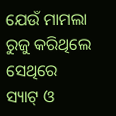ଯେଉଁ ମାମଲା ରୁଜୁ କରିଥିଲେ ସେଥିରେ ସ୍ୟାଟ୍ ଓ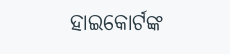ହାଇକୋର୍ଟଙ୍କ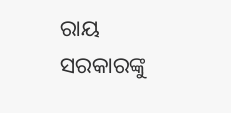ରାୟ ସରକାରଙ୍କୁ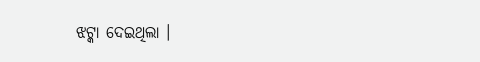ଝଟ୍କା ଦେଇଥିଲା ।